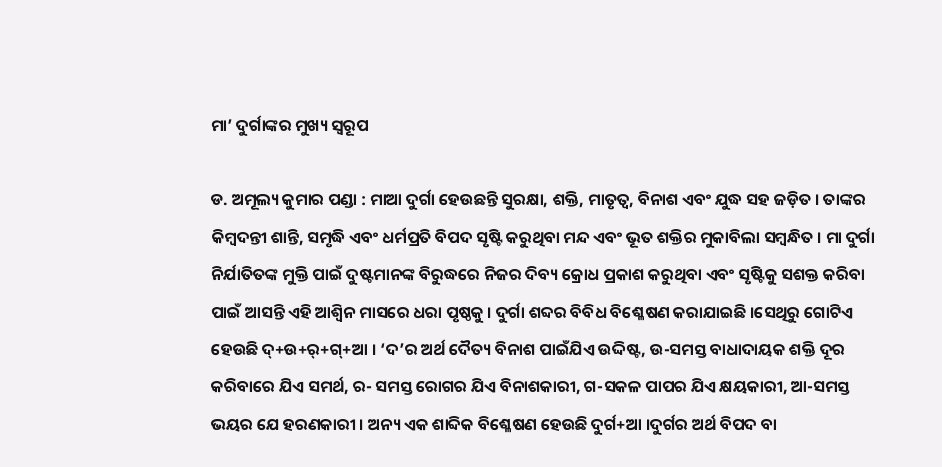ମା’ ଦୁର୍ଗାଙ୍କର ମୁଖ୍ୟ ସ୍ୱରୂପ

ଡ. ଅମୂଲ୍ୟ କୁମାର ପଣ୍ଡା : ମାଆ ଦୁର୍ଗା ହେଉଛନ୍ତି ସୁରକ୍ଷା, ଶକ୍ତି, ମାତୃତ୍ୱ, ବିନାଶ ଏବଂ ଯୁଦ୍ଧ ସହ ଜଡ଼ିତ । ତାଙ୍କର କିମ୍ବଦନ୍ତୀ ଶାନ୍ତି, ସମୃଦ୍ଧି ଏବଂ ଧର୍ମପ୍ରତି ବିପଦ ସୃଷ୍ଟି କରୁଥିବା ମନ୍ଦ ଏବଂ ଭୂତ ଶକ୍ତିର ମୁକାବିଲା ସମ୍ବନ୍ଧିତ । ମା ଦୁର୍ଗା ନିର୍ଯାତିତଙ୍କ ମୁକ୍ତି ପାଇଁ ଦୁଷ୍ଟମାନଙ୍କ ବିରୁଦ୍ଧରେ ନିଜର ଦିବ୍ୟ କ୍ରୋଧ ପ୍ରକାଶ କରୁଥିବା ଏବଂ ସୃଷ୍ଟିକୁ ସଶକ୍ତ କରିବା ପାଇଁ ଆସନ୍ତି ଏହି ଆଶ୍ୱିନ ମାସରେ ଧରା ପୃଷ୍ଠକୁ । ଦୁର୍ଗା ଶବ୍ଦର ବିବିଧ ବିଶ୍ଳେଷଣ କରାଯାଇଛି ।ସେଥିରୁ ଗୋଟିଏ ହେଉଛି ଦ୍+ଉ+ର୍+ଗ୍+ଆ । ‘ଦ’ର ଅର୍ଥ ଦୈତ୍ୟ ବିନାଶ ପାଇଁଯିଏ ଉଦ୍ଦିଷ୍ଟ, ଉ-ସମସ୍ତ ବାଧାଦାୟକ ଶକ୍ତି ଦୂର କରିବାରେ ଯିଏ ସମର୍ଥ, ର- ସମସ୍ତ ରୋଗର ଯିଏ ବିନାଶକାରୀ, ଗ-ସକଳ ପାପର ଯିଏ କ୍ଷୟକାରୀ, ଆ-ସମସ୍ତ ଭୟର ଯେ ହରଣକାରୀ । ଅନ୍ୟ ଏକ ଶାବ୍ଦିକ ବିଶ୍ଳେଷଣ ହେଉଛି ଦୁର୍ଗ+ଆ ।ଦୁର୍ଗର ଅର୍ଥ ବିପଦ ବା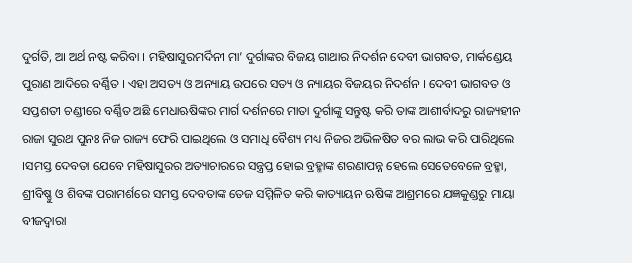ଦୁର୍ଗତି, ଆ ଅର୍ଥ ନଷ୍ଟ କରିବା । ମହିଷାସୁରମର୍ଦିନୀ ମା’ ଦୁର୍ଗାଙ୍କର ବିଜୟ ଗାଥାର ନିଦର୍ଶନ ଦେବୀ ଭାଗବତ, ମାର୍କଣ୍ଡେୟ ପୁରାଣ ଆଦିରେ ବର୍ଣ୍ଣିତ । ଏହା ଅସତ୍ୟ ଓ ଅନ୍ୟାୟ ଉପରେ ସତ୍ୟ ଓ ନ୍ୟାୟର ବିଜୟର ନିଦର୍ଶନ । ଦେବୀ ଭାଗବତ ଓ ସପ୍ତଶତୀ ଚଣ୍ଡୀରେ ବର୍ଣ୍ଣିତ ଅଛି ମେଧାଋଷିଙ୍କର ମାର୍ଗ ଦର୍ଶନରେ ମାତା ଦୁର୍ଗାଙ୍କୁ ସନ୍ତୁଷ୍ଟ କରି ତାଙ୍କ ଆଶୀର୍ବାଦରୁ ରାଜ୍ୟହୀନ ରାଜା ସୁରଥ ପୁନଃ ନିଜ ରାଜ୍ୟ ଫେରି ପାଇଥିଲେ ଓ ସମାଧି ବୈଶ୍ୟ ମଧ୍ୟ ନିଜର ଅଭିଳଷିତ ବର ଲାଭ କରି ପାରିଥିଲେ ।ସମସ୍ତ ଦେବତା ଯେବେ ମହିଷାସୁରର ଅତ୍ୟାଚାରରେ ସନ୍ତ୍ରପ୍ତ ହୋଇ ବ୍ରହ୍ମାଙ୍କ ଶରଣାପନ୍ନ ହେଲେ ସେତେବେଳେ ବ୍ରହ୍ମା, ଶ୍ରୀବିଷ୍ଣୁ ଓ ଶିବଙ୍କ ପରାମର୍ଶରେ ସମସ୍ତ ଦେବତାଙ୍କ ତେଜ ସମ୍ମିଳିତ କରି କାତ୍ୟାୟନ ଋଷିଙ୍କ ଆଶ୍ରମରେ ଯଜ୍ଞକୁଣ୍ଡରୁ ମାୟା ବୀଜଦ୍ୱାରା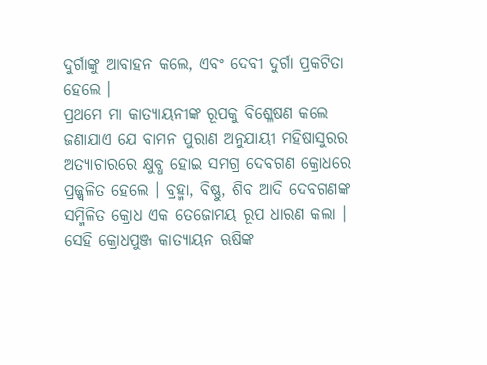ଦୁର୍ଗାଙ୍କୁ ଆବାହନ କଲେ, ଏବଂ ଦେବୀ ଦୁର୍ଗା ପ୍ରକଟିତା ହେଲେ ।
ପ୍ରଥମେ ମା କାତ୍ୟାୟନୀଙ୍କ ରୂପକୁ ବିଶ୍ଳେଷଣ କଲେ ଜଣାଯାଏ ଯେ ବାମନ ପୁରାଣ ଅନୁଯାୟୀ ମହିଷାସୁରର ଅତ୍ୟାଚାରରେ କ୍ଷୁବ୍ଧ ହୋଇ ସମଗ୍ର ଦେବଗଣ କ୍ରୋଧରେ ପ୍ରଜ୍ଜ୍ୱଳିତ ହେଲେ । ବ୍ରହ୍ମା, ବିଷ୍ଣୁ, ଶିବ ଆଦି ଦେବଗଣଙ୍କ ସମ୍ମିଳିତ କ୍ରୋଧ ଏକ ତେଜୋମୟ ରୂପ ଧାରଣ କଲା । ସେହି କ୍ରୋଧପୁଞ୍ଜ କାତ୍ୟାୟନ ଋଷିଙ୍କ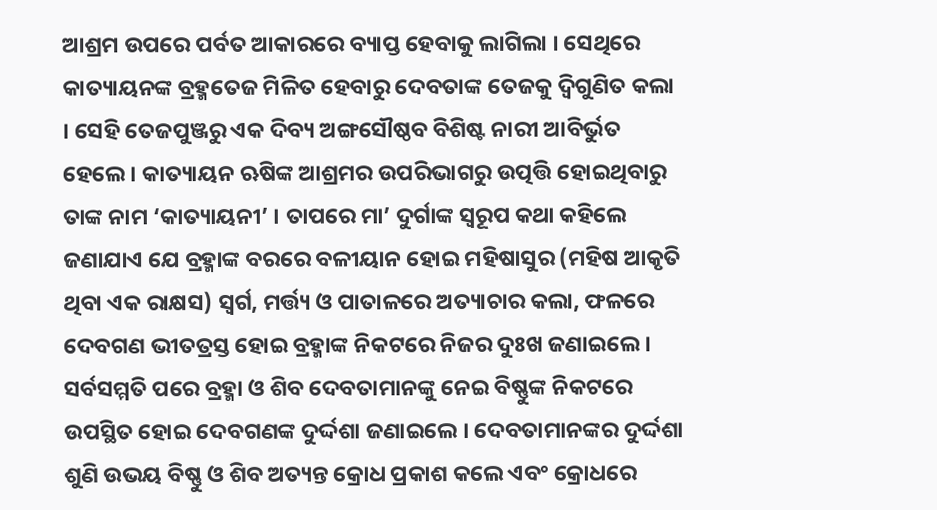ଆଶ୍ରମ ଉପରେ ପର୍ବତ ଆକାରରେ ବ୍ୟାପ୍ତ ହେବାକୁ ଲାଗିଲା । ସେଥିରେ କାତ୍ୟାୟନଙ୍କ ବ୍ରହ୍ମତେଜ ମିଳିତ ହେବାରୁ ଦେବତାଙ୍କ ତେଜକୁ ଦ୍ୱିଗୁଣିତ କଲା । ସେହି ତେଜପୁଞ୍ଜରୁ ଏକ ଦିବ୍ୟ ଅଙ୍ଗସୌଷ୍ଠବ ବିଶିଷ୍ଟ ନାରୀ ଆବିର୍ଭୁତ ହେଲେ । କାତ୍ୟାୟନ ଋଷିଙ୍କ ଆଶ୍ରମର ଉପରିଭାଗରୁ ଉତ୍ପତ୍ତି ହୋଇଥିବାରୁ ତାଙ୍କ ନାମ ‘କାତ୍ୟାୟନୀ’ । ତାପରେ ମା’ ଦୁର୍ଗାଙ୍କ ସ୍ୱରୂପ କଥା କହିଲେ ଜଣାଯାଏ ଯେ ବ୍ରହ୍ମାଙ୍କ ବରରେ ବଳୀୟାନ ହୋଇ ମହିଷାସୁର (ମହିଷ ଆକୃତି ଥିବା ଏକ ରାକ୍ଷସ) ସ୍ୱର୍ଗ, ମର୍ତ୍ତ୍ୟ ଓ ପାତାଳରେ ଅତ୍ୟାଚାର କଲା, ଫଳରେ ଦେବଗଣ ଭୀତତ୍ରସ୍ତ ହୋଇ ବ୍ରହ୍ମାଙ୍କ ନିକଟରେ ନିଜର ଦୁଃଖ ଜଣାଇଲେ । ସର୍ବସମ୍ମତି ପରେ ବ୍ରହ୍ମା ଓ ଶିବ ଦେବତାମାନଙ୍କୁ ନେଇ ବିଷ୍ଣୁଙ୍କ ନିକଟରେ ଉପସ୍ଥିତ ହୋଇ ଦେବଗଣଙ୍କ ଦୁର୍ଦ୍ଦଶା ଜଣାଇଲେ । ଦେବତାମାନଙ୍କର ଦୁର୍ଦ୍ଦଶା ଶୁଣି ଉଭୟ ବିଷ୍ଣୁ ଓ ଶିବ ଅତ୍ୟନ୍ତ କ୍ରୋଧ ପ୍ରକାଶ କଲେ ଏବଂ କ୍ରୋଧରେ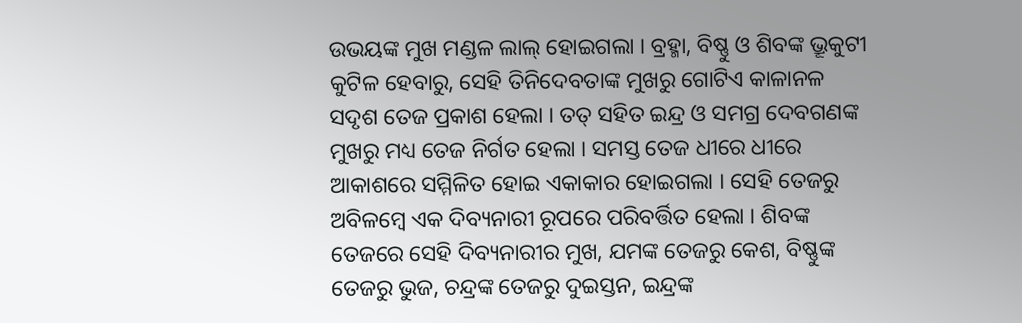ଉଭୟଙ୍କ ମୁଖ ମଣ୍ଡଳ ଲାଲ୍ ହୋଇଗଲା । ବ୍ରହ୍ମା, ବିଷ୍ଣୁ ଓ ଶିବଙ୍କ ଭ୍ରୂକୁଟୀ କୁଟିଳ ହେବାରୁ, ସେହି ତିନିଦେବତାଙ୍କ ମୁଖରୁ ଗୋଟିଏ କାଳାନଳ ସଦୃଶ ତେଜ ପ୍ରକାଶ ହେଲା । ତତ୍ ସହିତ ଇନ୍ଦ୍ର ଓ ସମଗ୍ର ଦେବଗଣଙ୍କ ମୁଖରୁ ମଧ୍ୟ ତେଜ ନିର୍ଗତ ହେଲା । ସମସ୍ତ ତେଜ ଧୀରେ ଧୀରେ ଆକାଶରେ ସମ୍ମିଳିତ ହୋଇ ଏକାକାର ହୋଇଗଲା । ସେହି ତେଜରୁ ଅବିଳମ୍ବେ ଏକ ଦିବ୍ୟନାରୀ ରୂପରେ ପରିବର୍ତ୍ତିତ ହେଲା । ଶିବଙ୍କ ତେଜରେ ସେହି ଦିବ୍ୟନାରୀର ମୁଖ, ଯମଙ୍କ ତେଜରୁ କେଶ, ବିଷ୍ଣୁଙ୍କ ତେଜରୁ ଭୁଜ, ଚନ୍ଦ୍ରଙ୍କ ତେଜରୁ ଦୁଇସ୍ତନ, ଇନ୍ଦ୍ରଙ୍କ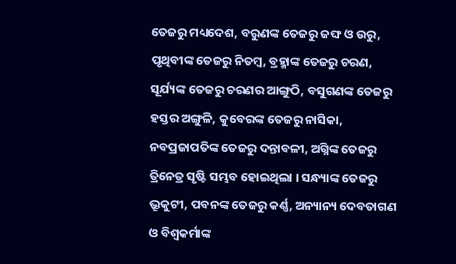ତେଜରୁ ମଧ୍ୟଦେଶ, ବରୁଣଙ୍କ ତେଜରୁ ଜଙ୍ଘ ଓ ଉରୁ, ପୃଥିବୀଙ୍କ ତେଜରୁ ନିତମ୍ବ, ବ୍ରହ୍ମାଙ୍କ ତେଜରୁ ଚରଣ, ସୂର୍ଯ୍ୟଙ୍କ ତେଜରୁ ଚରଣର ଆଙ୍ଗୁଠି, ବସୁଗଣଙ୍କ ତେଜରୁ ହସ୍ତର ଅଙ୍ଗୁଳି, କୁବେରଙ୍କ ତେଜରୁ ନାସିକା, ନବପ୍ରଜାପତିଙ୍କ ତେଜରୁ ଦନ୍ତାବଳୀ, ଅଗ୍ନିଙ୍କ ତେଜରୁ ତ୍ରିନେତ୍ର ସୃଷ୍ଟି ସମ୍ଭବ ହୋଇଥିଲା । ସନ୍ଧ୍ୟାଙ୍କ ତେଜରୁ ଭ୍ରୂକୁଟୀ, ପବନଙ୍କ ତେଜରୁ କର୍ଣ୍ଣ, ଅନ୍ୟାନ୍ୟ ଦେବତାଗଣ ଓ ବିଶ୍ୱକର୍ମାଙ୍କ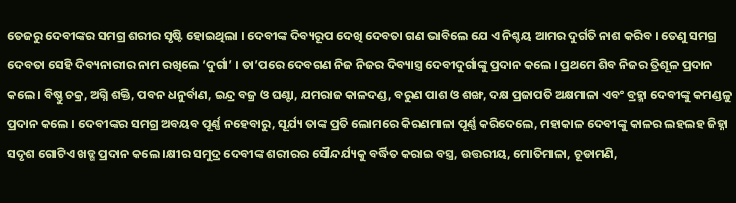ତେଜରୁ ଦେବୀଙ୍କର ସମଗ୍ର ଶରୀର ସୃଷ୍ଟି ହୋଇଥିଲା । ଦେବୀଙ୍କ ଦିବ୍ୟରୂପ ଦେଖି ଦେବତା ଗଣ ଭାବିଲେ ଯେ ଏ ନିଶ୍ଚୟ ଆମର ଦୁର୍ଗତି ନାଶ କରିବ । ତେଣୁ ସମଗ୍ର ଦେବତା ସେହି ଦିବ୍ୟନାରୀର ନାମ ରଖିଲେ ‘ଦୁର୍ଗା’ । ତା’ପରେ ଦେବଗଣ ନିଜ ନିଜର ଦିବ୍ୟାସ୍ତ୍ର ଦେବୀଦୁର୍ଗାଙ୍କୁ ପ୍ରଦାନ କଲେ । ପ୍ରଥମେ ଶିବ ନିଜର ତ୍ରିଶୂଳ ପ୍ରଦାନ କଲେ । ବିଷ୍ଣୁ ଚକ୍ର, ଅଗ୍ନି ଶକ୍ତି, ପବନ ଧନୁର୍ବାଣ, ଇନ୍ଦ୍ର ବଜ୍ର ଓ ଘଣ୍ଟା, ଯମରାଜ କାଳଦଣ୍ଡ, ବରୁଣ ପାଶ ଓ ଶଙ୍ଖ, ଦକ୍ଷ ପ୍ରଜାପତି ଅକ୍ଷମାଳା ଏବଂ ବ୍ରହ୍ମା ଦେବୀଙ୍କୁ କମଣ୍ଡଳୁ ପ୍ରଦାନ କଲେ । ଦେବୀଙ୍କର ସମଗ୍ର ଅବୟବ ପୂର୍ଣ୍ଣ ନହେବାରୁ, ସୂର୍ଯ୍ୟ ତାଙ୍କ ପ୍ରତି ଲୋମରେ କିରଣମାଳା ପୂର୍ଣ୍ଣ କରିଦେଲେ, ମହାକାଳ ଦେବୀଙ୍କୁ କାଳର ଲହଲହ ଜିହ୍ନା ସଦୃଶ ଗୋଟିଏ ଖଡ୍ଗ ପ୍ରଦାନ କଲେ ।କ୍ଷୀର ସମୁଦ୍ର ଦେବୀଙ୍କ ଶରୀରର ସୌନ୍ଦର୍ଯ୍ୟକୁ ବର୍ଦ୍ଧିତ କରାଇ ବସ୍ତ୍ର, ଉତ୍ତରୀୟ, ମୋତିମାଳା, ଚୂଡାମଣି,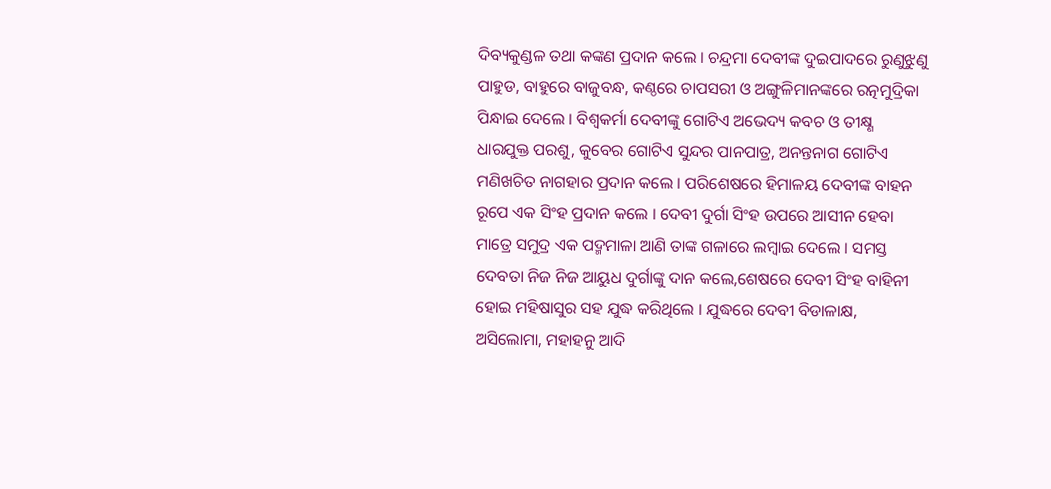ଦିବ୍ୟକୁଣ୍ଡଳ ତଥା କଙ୍କଣ ପ୍ରଦାନ କଲେ । ଚନ୍ଦ୍ରମା ଦେବୀଙ୍କ ଦୁଇପାଦରେ ରୁଣୁଝୁଣୁ ପାହୁଡ, ବାହୁରେ ବାଜୁବନ୍ଧ, କଣ୍ଠରେ ଚାପସରୀ ଓ ଅଙ୍ଗୁଳିମାନଙ୍କରେ ରତ୍ନମୁଦ୍ରିକା ପିନ୍ଧାଇ ଦେଲେ । ବିଶ୍ୱକର୍ମା ଦେବୀଙ୍କୁ ଗୋଟିଏ ଅଭେଦ୍ୟ କବଚ ଓ ତୀକ୍ଷ୍ଣ ଧାରଯୁକ୍ତ ପରଶୁ, କୁବେର ଗୋଟିଏ ସୁନ୍ଦର ପାନପାତ୍ର, ଅନନ୍ତନାଗ ଗୋଟିଏ ମଣିଖଚିତ ନାଗହାର ପ୍ରଦାନ କଲେ । ପରିଶେଷରେ ହିମାଳୟ ଦେବୀଙ୍କ ବାହନ ରୂପେ ଏକ ସିଂହ ପ୍ରଦାନ କଲେ । ଦେବୀ ଦୁର୍ଗା ସିଂହ ଉପରେ ଆସୀନ ହେବା ମାତ୍ରେ ସମୁଦ୍ର ଏକ ପଦ୍ମମାଳା ଆଣି ତାଙ୍କ ଗଳାରେ ଲମ୍ବାଇ ଦେଲେ । ସମସ୍ତ ଦେବତା ନିଜ ନିଜ ଆୟୁଧ ଦୁର୍ଗାଙ୍କୁ ଦାନ କଲେ,ଶେଷରେ ଦେବୀ ସିଂହ ବାହିନୀ ହୋଇ ମହିଷାସୁର ସହ ଯୁଦ୍ଧ କରିଥିଲେ । ଯୁଦ୍ଧରେ ଦେବୀ ବିଡାଳାକ୍ଷ, ଅସିଲୋମା, ମହାହନୁ ଆଦି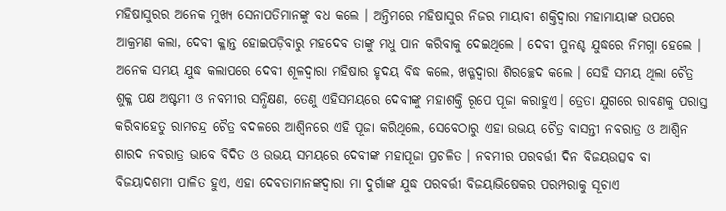ମହିଷାସୁରର ଅନେକ ମୁଖ୍ୟ ସେନାପତିମାନଙ୍କୁ ବଧ କଲେ । ଅନ୍ତିମରେ ମହିଷାସୁର ନିଜର ମାୟାବୀ ଶକ୍ତିଦ୍ୱାରା ମହାମାୟାଙ୍କ ଉପରେ ଆକ୍ରମଣ କଲା, ଦେବୀ କ୍ଳାନ୍ତ ହୋଇପଡ଼ିବାରୁ ମହଦେବ ତାଙ୍କୁ ମଧୁ ପାନ କରିବାକୁ ଦେଇଥିଲେ । ଦେବୀ ପୁନଶ୍ଚ ଯୁଦ୍ଧରେ ନିମଗ୍ନା ହେଲେ । ଅନେକ ସମୟ ଯୁଦ୍ଧ କଲାପରେ ଦେବୀ ଶୂଳଦ୍ୱାରା ମହିଷାର ହୃଦୟ ବିଦ୍ଧ କଲେ, ଖଡ୍ଗଦ୍ୱାରା ଶିରଚ୍ଛେଦ କଲେ । ସେହି ସମୟ ଥିଲା ଚୈତ୍ର ଶୁକ୍ଳ ପକ୍ଷ ଅଷ୍ଟମୀ ଓ ନବମୀର ସନ୍ଧିକ୍ଷଣ, ତେଣୁ ଏହିସମୟରେ ଦେବୀଙ୍କୁ ମହାଶକ୍ତି ରୂପେ ପୂଜା କରାହୁଏ। ତ୍ରେତା ଯୁଗରେ ରାବଣକୁ ପରାସ୍ତ କରିବାହେତୁ ରାମଚନ୍ଦ୍ର ଚୈତ୍ର ବଦଳରେ ଆଶ୍ୱିନରେ ଏହି ପୂଜା କରିଥିଲେ, ସେବେଠାରୁ ଏହା ଉଭୟ ଚୈତ୍ର ବାସନ୍ତୀ ନବରାତ୍ର ଓ ଆଶ୍ୱିନ ଶାରଦ ନବରାତ୍ର ଭାବେ ବିଦିତ ଓ ଉଭୟ ସମୟରେ ଦେବୀଙ୍କ ମହାପୂଜା ପ୍ରଚଳିତ । ନବମୀର ପରବର୍ତ୍ତୀ ଦିନ ବିଜୟଉତ୍ସବ ବା ବିଜୟାଦଶମୀ ପାଳିତ ହୁଏ, ଏହା ଦେବତାମାନଙ୍କଦ୍ୱାରା ମା ଦୁର୍ଗାଙ୍କ ଯୁଦ୍ଧ ପରବର୍ତ୍ତୀ ବିଜୟାଭିଷେକର ପରମ୍ପରାକୁ ସୂଚାଏ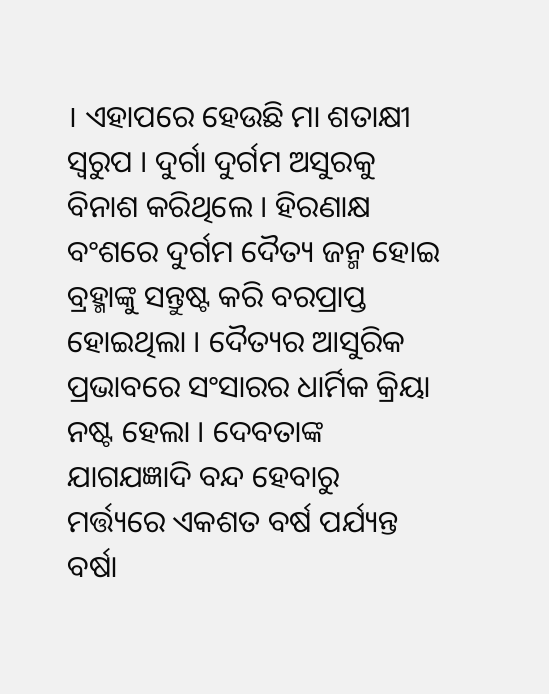। ଏହାପରେ ହେଉଛି ମା ଶତାକ୍ଷୀ ସ୍ୱରୁପ । ଦୁର୍ଗା ଦୁର୍ଗମ ଅସୁରକୁ ବିନାଶ କରିଥିଲେ । ହିରଣାକ୍ଷ ବଂଶରେ ଦୁର୍ଗମ ଦୈତ୍ୟ ଜନ୍ମ ହୋଇ ବ୍ରହ୍ମାଙ୍କୁ ସନ୍ତୁଷ୍ଟ କରି ବରପ୍ରାପ୍ତ ହୋଇଥିଲା । ଦୈତ୍ୟର ଆସୁରିକ ପ୍ରଭାବରେ ସଂସାରର ଧାର୍ମିକ କ୍ରିୟା ନଷ୍ଟ ହେଲା । ଦେବତାଙ୍କ ଯାଗଯଜ୍ଞାଦି ବନ୍ଦ ହେବାରୁ ମର୍ତ୍ତ୍ୟରେ ଏକଶତ ବର୍ଷ ପର୍ଯ୍ୟନ୍ତ ବର୍ଷା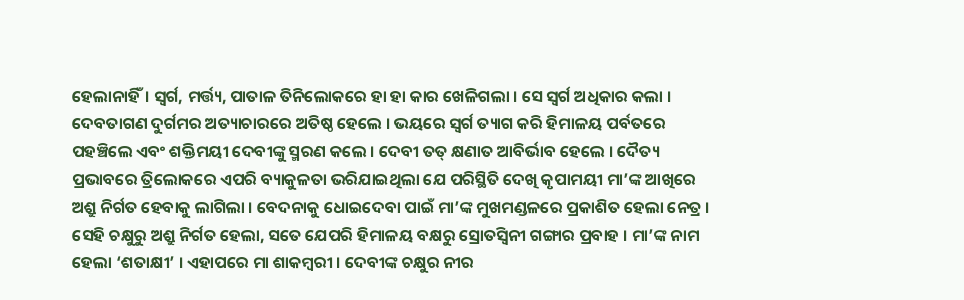ହେଲାନାହିଁ। ସ୍ୱର୍ଗ, ମର୍ତ୍ତ୍ୟ, ପାତାଳ ତିନିଲୋକରେ ହା ହା କାର ଖେଳିଗଲା । ସେ ସ୍ୱର୍ଗ ଅଧିକାର କଲା । ଦେବତାଗଣ ଦୁର୍ଗମର ଅତ୍ୟାଚାରରେ ଅତିଷ୍ଠ ହେଲେ । ଭୟରେ ସ୍ୱର୍ଗ ତ୍ୟାଗ କରି ହିମାଳୟ ପର୍ବତରେ ପହଞ୍ଚିଲେ ଏବଂ ଶକ୍ତିମୟୀ ଦେବୀଙ୍କୁ ସ୍ମରଣ କଲେ । ଦେବୀ ତତ୍ କ୍ଷଣାତ ଆବିର୍ଭାବ ହେଲେ । ଦୈତ୍ୟ ପ୍ରଭାବରେ ତ୍ରିଲୋକରେ ଏପରି ବ୍ୟାକୁଳତା ଭରିଯାଇଥିଲା ଯେ ପରିସ୍ଥିତି ଦେଖି କୃପାମୟୀ ମା’ଙ୍କ ଆଖିରେ ଅଶ୍ରୁ ନିର୍ଗତ ହେବାକୁ ଲାଗିଲା । ବେଦନାକୁ ଧୋଇଦେବା ପାଇଁ ମା’ଙ୍କ ମୁଖମଣ୍ଡଳରେ ପ୍ରକାଶିତ ହେଲା ନେତ୍ର । ସେହି ଚକ୍ଷୁରୁ ଅଶ୍ରୁ ନିର୍ଗତ ହେଲା, ସତେ ଯେପରି ହିମାଳୟ ବକ୍ଷରୁ ସ୍ରୋତସ୍ୱିନୀ ଗଙ୍ଗାର ପ୍ରବାହ । ମା’ଙ୍କ ନାମ ହେଲା ‘ଶତାକ୍ଷୀ’ । ଏହାପରେ ମା ଶାକମ୍ବରୀ । ଦେବୀଙ୍କ ଚକ୍ଷୁର ନୀର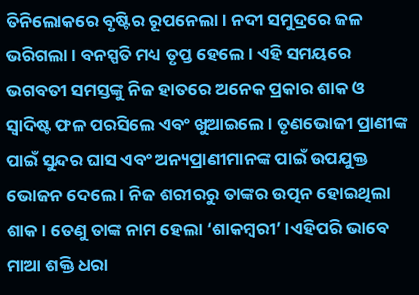ତିନିଲୋକରେ ବୃଷ୍ଟିର ରୂପନେଲା। ନଦୀ ସମୁଦ୍ରରେ ଜଳ ଭରିଗଲା । ବନସ୍ପତି ମଧ୍ୟ ତୃପ୍ତ ହେଲେ । ଏହି ସମୟରେ ଭଗବତୀ ସମସ୍ତଙ୍କୁ ନିଜ ହାତରେ ଅନେକ ପ୍ରକାର ଶାକ ଓ ସ୍ୱାଦିଷ୍ଟ ଫଳ ପରସିଲେ ଏବଂ ଖୁଆଇଲେ । ତୃଣଭୋଜୀ ପ୍ରାଣୀଙ୍କ ପାଇଁ ସୁନ୍ଦର ଘାସ ଏବଂ ଅନ୍ୟପ୍ରାଣୀମାନଙ୍କ ପାଇଁ ଉପଯୁକ୍ତ ଭୋଜନ ଦେଲେ । ନିଜ ଶରୀରରୁ ତାଙ୍କର ଉତ୍ପନ ହୋଇଥିଲା ଶାକ । ତେଣୁ ତାଙ୍କ ନାମ ହେଲା ‘ଶାକମ୍ବରୀ’ ।ଏହିପରି ଭାବେ ମାଆ ଶକ୍ତି ଧରା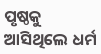ପୃଷ୍ଠକୁ ଆସିଥିଲେ ଧର୍ମ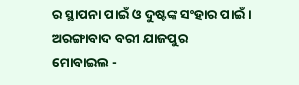ର ସ୍ଥାପନା ପାଇଁ ଓ ଦୁଷ୍ଟଙ୍କ ସଂହାର ପାଇଁ ।
ଅରଙ୍ଗାବାଦ ବରୀ ଯାଜପୁର
ମୋବାଇଲ -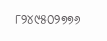୮୨୪୯୫୦୨୭୭୬